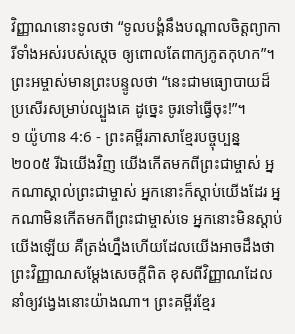វិញ្ញាណនោះទូលថា “ទូលបង្គំនឹងបណ្ដាលចិត្តព្យាការីទាំងអស់របស់ស្ដេច ឲ្យពោលតែពាក្យភូតកុហក”។ ព្រះអម្ចាស់មានព្រះបន្ទូលថា “នេះជាមធ្យោបាយដ៏ប្រសើរសម្រាប់ល្បួងគេ ដូច្នេះ ចូរទៅធ្វើចុះ!”។
១ យ៉ូហាន 4:6 - ព្រះគម្ពីរភាសាខ្មែរបច្ចុប្បន្ន ២០០៥ រីឯយើងវិញ យើងកើតមកពីព្រះជាម្ចាស់ អ្នកណាស្គាល់ព្រះជាម្ចាស់ អ្នកនោះក៏ស្ដាប់យើងដែរ អ្នកណាមិនកើតមកពីព្រះជាម្ចាស់ទេ អ្នកនោះមិនស្ដាប់យើងឡើយ គឺត្រង់ហ្នឹងហើយដែលយើងអាចដឹងថា ព្រះវិញ្ញាណសម្តែងសេចក្ដីពិត ខុសពីវិញ្ញាណដែលនាំឲ្យវង្វេងនោះយ៉ាងណា។ ព្រះគម្ពីរខ្មែរ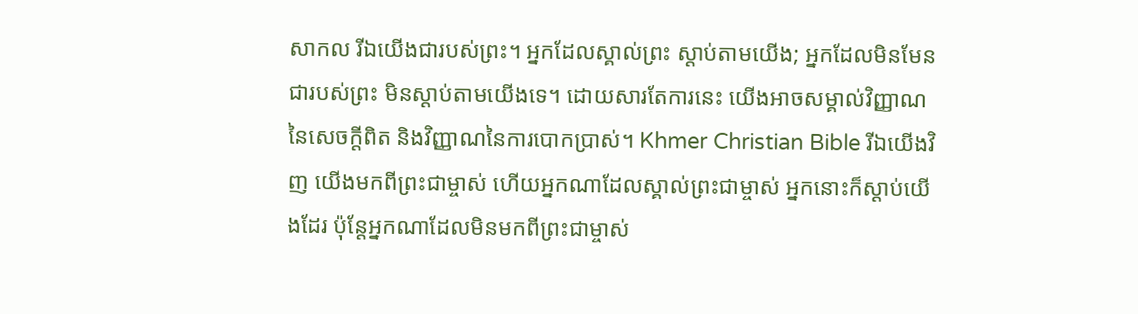សាកល រីឯយើងជារបស់ព្រះ។ អ្នកដែលស្គាល់ព្រះ ស្ដាប់តាមយើង; អ្នកដែលមិនមែនជារបស់ព្រះ មិនស្ដាប់តាមយើងទេ។ ដោយសារតែការនេះ យើងអាចសម្គាល់វិញ្ញាណនៃសេចក្ដីពិត និងវិញ្ញាណនៃការបោកប្រាស់។ Khmer Christian Bible រីឯយើងវិញ យើងមកពីព្រះជាម្ចាស់ ហើយអ្នកណាដែលស្គាល់ព្រះជាម្ចាស់ អ្នកនោះក៏ស្ដាប់យើងដែរ ប៉ុន្ដែអ្នកណាដែលមិនមកពីព្រះជាម្ចាស់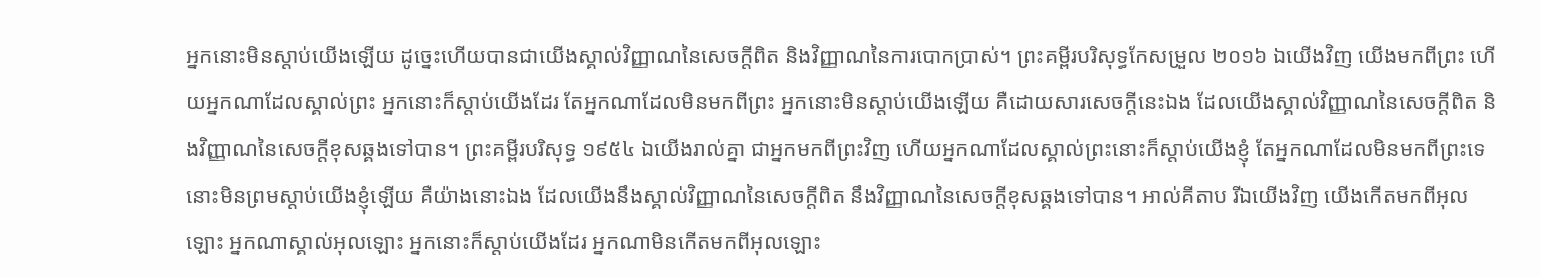អ្នកនោះមិនស្ដាប់យើងឡើយ ដូច្នេះហើយបានជាយើងស្គាល់វិញ្ញាណនៃសេចក្ដីពិត និងវិញ្ញាណនៃការបោកប្រាស់។ ព្រះគម្ពីរបរិសុទ្ធកែសម្រួល ២០១៦ ឯយើងវិញ យើងមកពីព្រះ ហើយអ្នកណាដែលស្គាល់ព្រះ អ្នកនោះក៏ស្តាប់យើងដែរ តែអ្នកណាដែលមិនមកពីព្រះ អ្នកនោះមិនស្តាប់យើងឡើយ គឺដោយសារសេចក្ដីនេះឯង ដែលយើងស្គាល់វិញ្ញាណនៃសេចក្ដីពិត និងវិញ្ញាណនៃសេចក្ដីខុសឆ្គងទៅបាន។ ព្រះគម្ពីរបរិសុទ្ធ ១៩៥៤ ឯយើងរាល់គ្នា ជាអ្នកមកពីព្រះវិញ ហើយអ្នកណាដែលស្គាល់ព្រះនោះក៏ស្តាប់យើងខ្ញុំ តែអ្នកណាដែលមិនមកពីព្រះទេ នោះមិនព្រមស្តាប់យើងខ្ញុំឡើយ គឺយ៉ាងនោះឯង ដែលយើងនឹងស្គាល់វិញ្ញាណនៃសេចក្ដីពិត នឹងវិញ្ញាណនៃសេចក្ដីខុសឆ្គងទៅបាន។ អាល់គីតាប រីឯយើងវិញ យើងកើតមកពីអុលឡោះ អ្នកណាស្គាល់អុលឡោះ អ្នកនោះក៏ស្ដាប់យើងដែរ អ្នកណាមិនកើតមកពីអុលឡោះ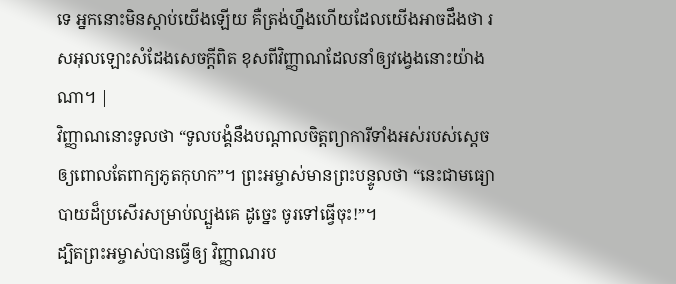ទេ អ្នកនោះមិនស្ដាប់យើងឡើយ គឺត្រង់ហ្នឹងហើយដែលយើងអាចដឹងថា រសអុលឡោះសំដែងសេចក្ដីពិត ខុសពីវិញ្ញាណដែលនាំឲ្យវង្វេងនោះយ៉ាងណា។ |
វិញ្ញាណនោះទូលថា “ទូលបង្គំនឹងបណ្ដាលចិត្តព្យាការីទាំងអស់របស់ស្ដេច ឲ្យពោលតែពាក្យភូតកុហក”។ ព្រះអម្ចាស់មានព្រះបន្ទូលថា “នេះជាមធ្យោបាយដ៏ប្រសើរសម្រាប់ល្បួងគេ ដូច្នេះ ចូរទៅធ្វើចុះ!”។
ដ្បិតព្រះអម្ចាស់បានធ្វើឲ្យ វិញ្ញាណរប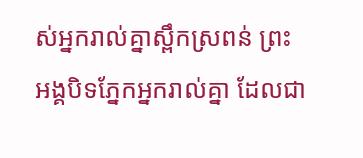ស់អ្នករាល់គ្នាស្ពឹកស្រពន់ ព្រះអង្គបិទភ្នែកអ្នករាល់គ្នា ដែលជា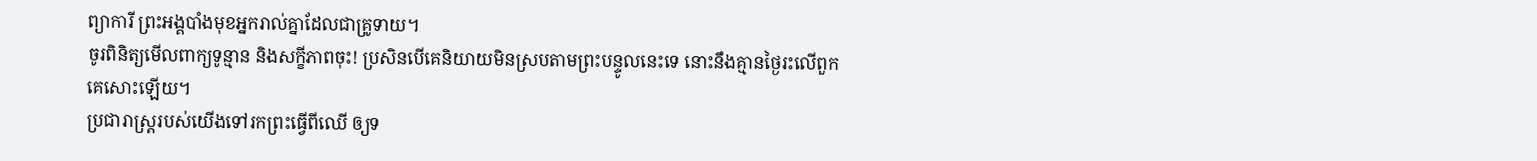ព្យាការី ព្រះអង្គបាំងមុខអ្នករាល់គ្នាដែលជាគ្រូទាយ។
ចូរពិនិត្យមើលពាក្យទូន្មាន និងសក្ខីភាពចុះ! ប្រសិនបើគេនិយាយមិនស្របតាមព្រះបន្ទូលនេះទេ នោះនឹងគ្មានថ្ងៃរះលើពួកគេសោះឡើយ។
ប្រជារាស្ត្ររបស់យើងទៅរកព្រះធ្វើពីឈើ ឲ្យទ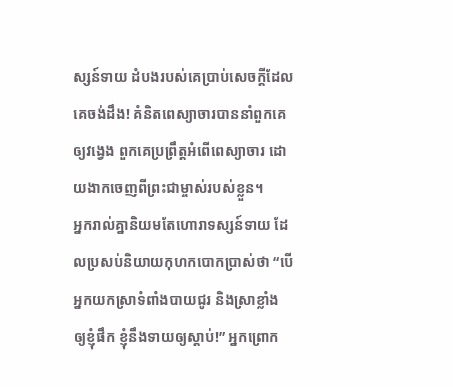ស្សន៍ទាយ ដំបងរបស់គេប្រាប់សេចក្ដីដែលគេចង់ដឹង! គំនិតពេស្យាចារបាននាំពួកគេឲ្យវង្វេង ពួកគេប្រព្រឹត្តអំពើពេស្យាចារ ដោយងាកចេញពីព្រះជាម្ចាស់របស់ខ្លួន។
អ្នករាល់គ្នានិយមតែហោរាទស្សន៍ទាយ ដែលប្រសប់និយាយកុហកបោកប្រាស់ថា “បើអ្នកយកស្រាទំពាំងបាយជូរ និងស្រាខ្លាំង ឲ្យខ្ញុំផឹក ខ្ញុំនឹងទាយឲ្យស្ដាប់!” អ្នកព្រោក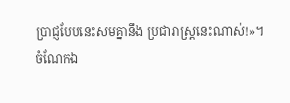ប្រាជ្ញបែបនេះសមគ្នានឹង ប្រជារាស្ត្រនេះណាស់!»។
ចំណែកឯ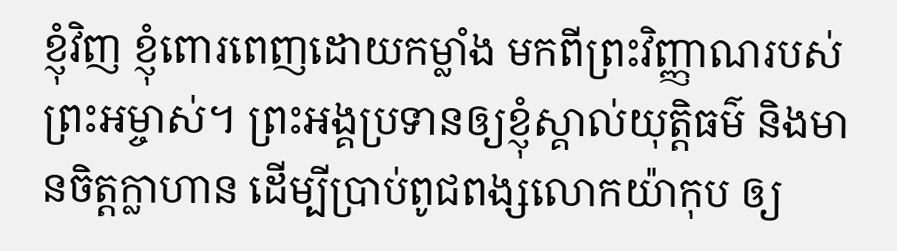ខ្ញុំវិញ ខ្ញុំពោរពេញដោយកម្លាំង មកពីព្រះវិញ្ញាណរបស់ព្រះអម្ចាស់។ ព្រះអង្គប្រទានឲ្យខ្ញុំស្គាល់យុត្តិធម៌ និងមានចិត្តក្លាហាន ដើម្បីប្រាប់ពូជពង្សលោកយ៉ាកុប ឲ្យ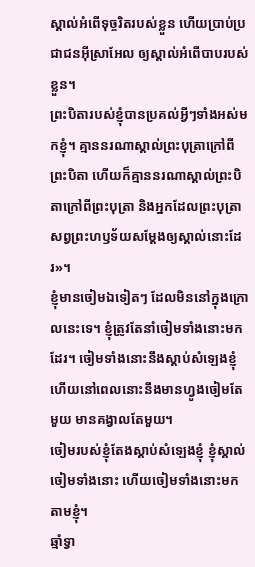ស្គាល់អំពើទុច្ចរិតរបស់ខ្លួន ហើយប្រាប់ប្រជាជនអ៊ីស្រាអែល ឲ្យស្គាល់អំពើបាបរបស់ខ្លួន។
ព្រះបិតារបស់ខ្ញុំបានប្រគល់អ្វីៗទាំងអស់មកខ្ញុំ។ គ្មាននរណាស្គាល់ព្រះបុត្រាក្រៅពីព្រះបិតា ហើយក៏គ្មាននរណាស្គាល់ព្រះបិតាក្រៅពីព្រះបុត្រា និងអ្នកដែលព្រះបុត្រាសព្វព្រះហឫទ័យសម្តែងឲ្យស្គាល់នោះដែរ»។
ខ្ញុំមានចៀមឯទៀតៗ ដែលមិននៅក្នុងក្រោលនេះទេ។ ខ្ញុំត្រូវតែនាំចៀមទាំងនោះមកដែរ។ ចៀមទាំងនោះនឹងស្ដាប់សំឡេងខ្ញុំ ហើយនៅពេលនោះនឹងមានហ្វូងចៀមតែមួយ មានគង្វាលតែមួយ។
ចៀមរបស់ខ្ញុំតែងស្ដាប់សំឡេងខ្ញុំ ខ្ញុំស្គាល់ចៀមទាំងនោះ ហើយចៀមទាំងនោះមកតាមខ្ញុំ។
ឆ្មាំទ្វា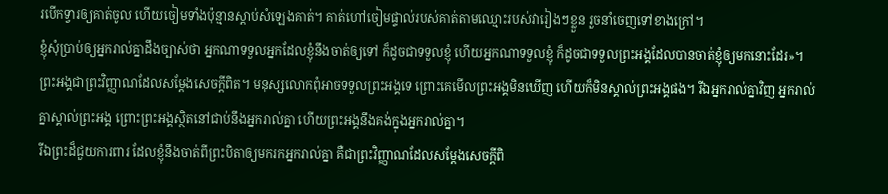របើកទ្វារឲ្យគាត់ចូល ហើយចៀមទាំងប៉ុន្មានស្ដាប់សំឡេងគាត់។ គាត់ហៅចៀមផ្ទាល់របស់គាត់តាមឈ្មោះរបស់វារៀងៗខ្លួន រួចនាំចេញទៅខាងក្រៅ។
ខ្ញុំសុំប្រាប់ឲ្យអ្នករាល់គ្នាដឹងច្បាស់ថា អ្នកណាទទួលអ្នកដែលខ្ញុំនឹងចាត់ឲ្យទៅ ក៏ដូចជាទទួលខ្ញុំ ហើយអ្នកណាទទួលខ្ញុំ ក៏ដូចជាទទួលព្រះអង្គដែលបានចាត់ខ្ញុំឲ្យមកនោះដែរ»។
ព្រះអង្គជាព្រះវិញ្ញាណដែលសម្តែងសេចក្ដីពិត។ មនុស្សលោកពុំអាចទទួលព្រះអង្គទេ ព្រោះគេមើលព្រះអង្គមិនឃើញ ហើយក៏មិនស្គាល់ព្រះអង្គផង។ រីឯអ្នករាល់គ្នាវិញ អ្នករាល់គ្នាស្គាល់ព្រះអង្គ ព្រោះព្រះអង្គស្ថិតនៅជាប់នឹងអ្នករាល់គ្នា ហើយព្រះអង្គនឹងគង់ក្នុងអ្នករាល់គ្នា។
រីឯព្រះដ៏ជួយការពារ ដែលខ្ញុំនឹងចាត់ពីព្រះបិតាឲ្យមករកអ្នករាល់គ្នា គឺជាព្រះវិញ្ញាណដែលសម្តែងសេចក្ដីពិ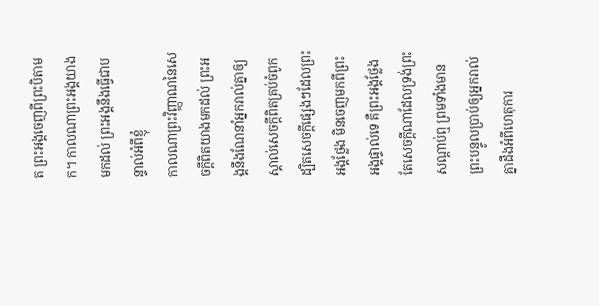ត ព្រះអង្គចេញពីព្រះបិតាមក។ កាលណាព្រះអង្គយាងមកដល់ ព្រះអង្គនឹងធ្វើជាបន្ទាល់អំពីខ្ញុំ
កាលណាព្រះវិញ្ញាណនៃសេចក្ដីពិតយាងមកដល់ ព្រះអង្គនឹងណែនាំអ្នករាល់គ្នាឲ្យស្គាល់សេចក្ដីពិតគ្រប់ចំពូក ដ្បិតសេចក្ដីផ្សេងៗដែលព្រះអង្គថ្លែង មិនចេញមកពីព្រះអង្គផ្ទាល់ទេ គឺព្រះអង្គថ្លែងតែសេចក្ដីណាដែលទ្រង់ព្រះសណ្ដាប់ឮ ព្រមទាំងមានព្រះបន្ទូលប្រាប់ឲ្យអ្នករាល់គ្នាដឹងអំពីហេតុការ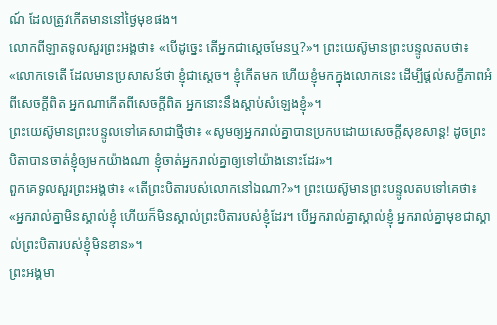ណ៍ ដែលត្រូវកើតមាននៅថ្ងៃមុខផង។
លោកពីឡាតទូលសួរព្រះអង្គថា៖ «បើដូច្នេះ តើអ្នកជាស្ដេចមែនឬ?»។ ព្រះយេស៊ូមានព្រះបន្ទូលតបថា៖ «លោកទេតើ ដែលមានប្រសាសន៍ថា ខ្ញុំជាស្ដេច។ ខ្ញុំកើតមក ហើយខ្ញុំមកក្នុងលោកនេះ ដើម្បីផ្ដល់សក្ខីភាពអំពីសេចក្ដីពិត អ្នកណាកើតពីសេចក្ដីពិត អ្នកនោះនឹងស្ដាប់សំឡេងខ្ញុំ»។
ព្រះយេស៊ូមានព្រះបន្ទូលទៅគេសាជាថ្មីថា៖ «សូមឲ្យអ្នករាល់គ្នាបានប្រកបដោយសេចក្ដីសុខសាន្ត! ដូចព្រះបិតាបានចាត់ខ្ញុំឲ្យមកយ៉ាងណា ខ្ញុំចាត់អ្នករាល់គ្នាឲ្យទៅយ៉ាងនោះដែរ»។
ពួកគេទូលសួរព្រះអង្គថា៖ «តើព្រះបិតារបស់លោកនៅឯណា?»។ ព្រះយេស៊ូមានព្រះបន្ទូលតបទៅគេថា៖ «អ្នករាល់គ្នាមិនស្គាល់ខ្ញុំ ហើយក៏មិនស្គាល់ព្រះបិតារបស់ខ្ញុំដែរ។ បើអ្នករាល់គ្នាស្គាល់ខ្ញុំ អ្នករាល់គ្នាមុខជាស្គាល់ព្រះបិតារបស់ខ្ញុំមិនខាន»។
ព្រះអង្គមា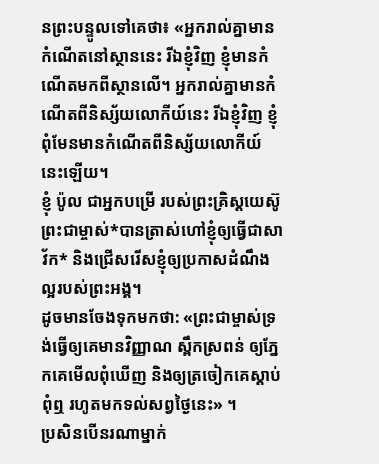នព្រះបន្ទូលទៅគេថា៖ «អ្នករាល់គ្នាមានកំណើតនៅស្ថាននេះ រីឯខ្ញុំវិញ ខ្ញុំមានកំណើតមកពីស្ថានលើ។ អ្នករាល់គ្នាមានកំណើតពីនិស្ស័យលោកីយ៍នេះ រីឯខ្ញុំវិញ ខ្ញុំពុំមែនមានកំណើតពីនិស្ស័យលោកីយ៍នេះឡើយ។
ខ្ញុំ ប៉ូល ជាអ្នកបម្រើ របស់ព្រះគ្រិស្តយេស៊ូ ព្រះជាម្ចាស់*បានត្រាស់ហៅខ្ញុំឲ្យធ្វើជាសាវ័ក* និងជ្រើសរើសខ្ញុំឲ្យប្រកាសដំណឹងល្អរបស់ព្រះអង្គ។
ដូចមានចែងទុកមកថា: «ព្រះជាម្ចាស់ទ្រង់ធ្វើឲ្យគេមានវិញ្ញាណ ស្ពឹកស្រពន់ ឲ្យភ្នែកគេមើលពុំឃើញ និងឲ្យត្រចៀកគេស្ដាប់ពុំឮ រហូតមកទល់សព្វថ្ងៃនេះ» ។
ប្រសិនបើនរណាម្នាក់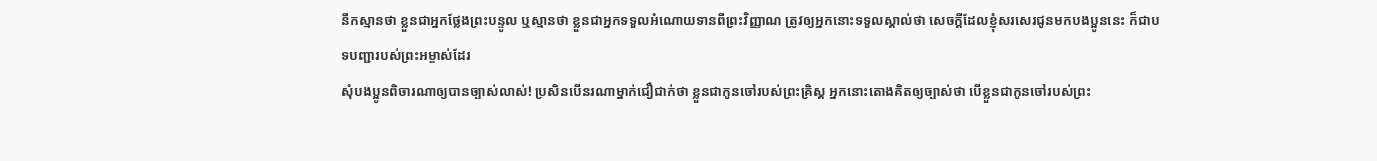នឹកស្មានថា ខ្លួនជាអ្នកថ្លែងព្រះបន្ទូល ឬស្មានថា ខ្លួនជាអ្នកទទួលអំណោយទានពីព្រះវិញ្ញាណ ត្រូវឲ្យអ្នកនោះទទួលស្គាល់ថា សេចក្ដីដែលខ្ញុំសរសេរជូនមកបងប្អូននេះ ក៏ជាបទបញ្ជារបស់ព្រះអម្ចាស់ដែរ
សុំបងប្អូនពិចារណាឲ្យបានច្បាស់លាស់! ប្រសិនបើនរណាម្នាក់ជឿជាក់ថា ខ្លួនជាកូនចៅរបស់ព្រះគ្រិស្ត អ្នកនោះតោងគិតឲ្យច្បាស់ថា បើខ្លួនជាកូនចៅរបស់ព្រះ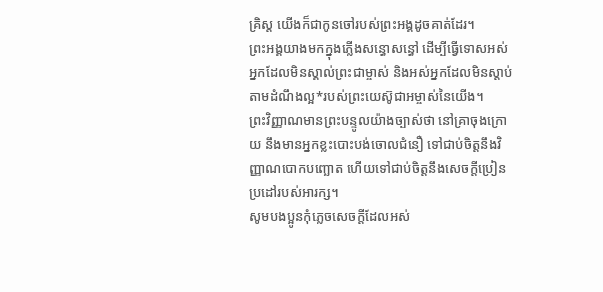គ្រិស្ត យើងក៏ជាកូនចៅរបស់ព្រះអង្គដូចគាត់ដែរ។
ព្រះអង្គយាងមកក្នុងភ្លើងសន្ធោសន្ធៅ ដើម្បីធ្វើទោសអស់អ្នកដែលមិនស្គាល់ព្រះជាម្ចាស់ និងអស់អ្នកដែលមិនស្ដាប់តាមដំណឹងល្អ*របស់ព្រះយេស៊ូជាអម្ចាស់នៃយើង។
ព្រះវិញ្ញាណមានព្រះបន្ទូលយ៉ាងច្បាស់ថា នៅគ្រាចុងក្រោយ នឹងមានអ្នកខ្លះបោះបង់ចោលជំនឿ ទៅជាប់ចិត្តនឹងវិញ្ញាណបោកបញ្ឆោត ហើយទៅជាប់ចិត្តនឹងសេចក្ដីប្រៀនប្រដៅរបស់អារក្ស។
សូមបងប្អូនកុំភ្លេចសេចក្ដីដែលអស់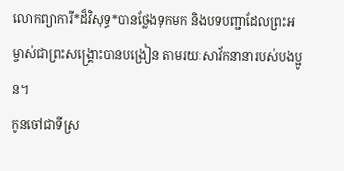លោកព្យាការី*ដ៏វិសុទ្ធ*បានថ្លែងទុកមក និងបទបញ្ជាដែលព្រះអម្ចាស់ជាព្រះសង្គ្រោះបានបង្រៀន តាមរយៈសាវ័កនានារបស់បងប្អូន។
កូនចៅជាទីស្រ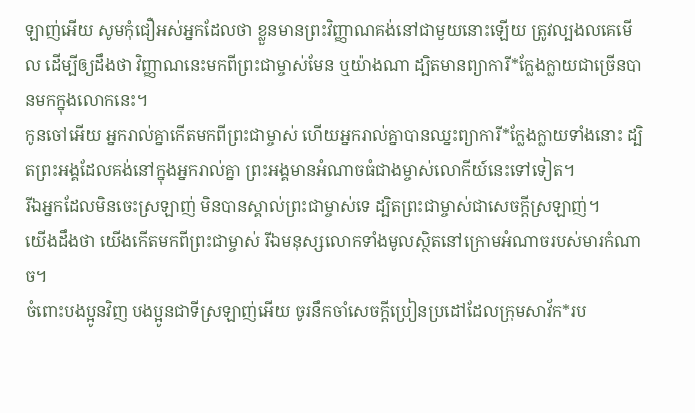ឡាញ់អើយ សូមកុំជឿអស់អ្នកដែលថា ខ្លួនមានព្រះវិញ្ញាណគង់នៅជាមួយនោះឡើយ ត្រូវល្បងលគេមើល ដើម្បីឲ្យដឹងថា វិញ្ញាណនេះមកពីព្រះជាម្ចាស់មែន ឬយ៉ាងណា ដ្បិតមានព្យាការី*ក្លែងក្លាយជាច្រើនបានមកក្នុងលោកនេះ។
កូនចៅអើយ អ្នករាល់គ្នាកើតមកពីព្រះជាម្ចាស់ ហើយអ្នករាល់គ្នាបានឈ្នះព្យាការី*ក្លែងក្លាយទាំងនោះ ដ្បិតព្រះអង្គដែលគង់នៅក្នុងអ្នករាល់គ្នា ព្រះអង្គមានអំណាចធំជាងម្ចាស់លោកីយ៍នេះទៅទៀត។
រីឯអ្នកដែលមិនចេះស្រឡាញ់ មិនបានស្គាល់ព្រះជាម្ចាស់ទេ ដ្បិតព្រះជាម្ចាស់ជាសេចក្ដីស្រឡាញ់។
យើងដឹងថា យើងកើតមកពីព្រះជាម្ចាស់ រីឯមនុស្សលោកទាំងមូលស្ថិតនៅក្រោមអំណាចរបស់មារកំណាច។
ចំពោះបងប្អូនវិញ បងប្អូនជាទីស្រឡាញ់អើយ ចូរនឹកចាំសេចក្ដីប្រៀនប្រដៅដែលក្រុមសាវ័ក*រប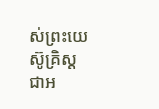ស់ព្រះយេស៊ូគ្រិស្ត ជាអ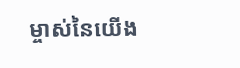ម្ចាស់នៃយើង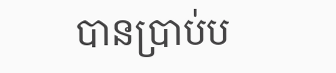បានប្រាប់ប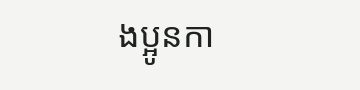ងប្អូនកា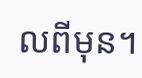លពីមុន។